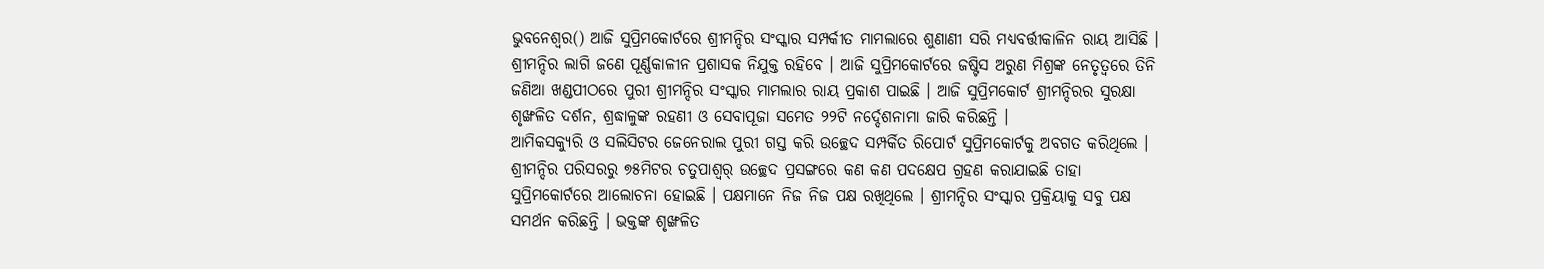ଭୁବନେଶ୍ୱର() ଆଜି ସୁପ୍ରିମକୋର୍ଟରେ ଶ୍ରୀମନ୍ଦିର ସଂସ୍କାର ସମ୍ପର୍କୀତ ମାମଲାରେ ଶୁଣାଣୀ ସରି ମଧ୍ୟବର୍ତ୍ତୀକାଳିନ ରାୟ ଆସିଛି । ଶ୍ରୀମନ୍ଦିର ଲାଗି ଜଣେ ପୂର୍ଣ୍ଣକାଳୀନ ପ୍ରଶାସକ ନିଯୁକ୍ତ ରହିବେ । ଆଜି ସୁପ୍ରିମକୋର୍ଟରେ ଜଷ୍ଟିସ ଅରୁଣ ମିଶ୍ରଙ୍କ ନେତୃତ୍ୱରେ ତିନି ଜଣିଆ ଖଣ୍ଡପୀଠରେ ପୁରୀ ଶ୍ରୀମନ୍ଦିର ସଂସ୍କାର ମାମଲାର ରାୟ ପ୍ରକାଶ ପାଇଛି । ଆଜି ସୁପ୍ରିମକୋର୍ଟ ଶ୍ରୀମନ୍ଦିରର ସୁରକ୍ଷା ଶୃଙ୍ଖଳିତ ଦର୍ଶନ, ଶ୍ରଦ୍ଧାଳୁଙ୍କ ରହଣୀ ଓ ସେବାପୂଜା ସମେତ ୨୨ଟି ନର୍ଦ୍ଦେଶନାମା ଜାରି କରିଛନ୍ତି ।
ଆମିକସକ୍ୟୁରି ଓ ସଲିସିଟର ଜେନେରାଲ ପୁରୀ ଗସ୍ତ କରି ଉଚ୍ଛେଦ ସମ୍ପର୍କିତ ରିପୋର୍ଟ ସୁପ୍ରିମକୋର୍ଟକୁ ଅବଗତ କରିଥିଲେ । ଶ୍ରୀମନ୍ଦିର ପରିସରରୁ ୭୫ମିଟର ଚତୁପାଶ୍ୱର୍ ଉଚ୍ଛେଦ ପ୍ରସଙ୍ଗରେ କଣ କଣ ପଦକ୍ଷେପ ଗ୍ରହଣ କରାଯାଇଛି ତାହା ସୁପ୍ରିମକୋର୍ଟରେ ଆଲୋଚନା ହୋଇଛି । ପକ୍ଷମାନେ ନିଜ ନିଜ ପକ୍ଷ ରଖିଥିଲେ । ଶ୍ରୀମନ୍ଦିର ସଂସ୍କାର ପ୍ରକ୍ରିୟାକୁ ସବୁ ପକ୍ଷ ସମର୍ଥନ କରିଛନ୍ତି । ଭକ୍ତଙ୍କ ଶୃଙ୍ଖଳିତ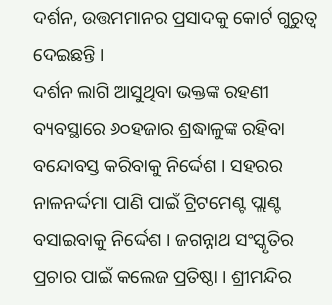ଦର୍ଶନ, ଉତ୍ତମମାନର ପ୍ରସାଦକୁ କୋର୍ଟ ଗୁରୁତ୍ୱ ଦେଇଛନ୍ତି ।
ଦର୍ଶନ ଲାଗି ଆସୁଥିବା ଭକ୍ତଙ୍କ ରହଣୀ ବ୍ୟବସ୍ଥାରେ ୬୦ହଜାର ଶ୍ରଦ୍ଧାଳୁଙ୍କ ରହିବା ବନ୍ଦୋବସ୍ତ କରିବାକୁ ନିର୍ଦ୍ଦେଶ । ସହରର ନାଳନର୍ଦ୍ଦମା ପାଣି ପାଇଁ ଟ୍ରିଟମେଣ୍ଟ ପ୍ଲାଣ୍ଟ ବସାଇବାକୁ ନିର୍ଦ୍ଦେଶ । ଜଗନ୍ନାଥ ସଂସ୍କୃତିର ପ୍ରଚାର ପାଇଁ କଲେଜ ପ୍ରତିଷ୍ଠା । ଶ୍ରୀମନ୍ଦିର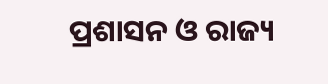ପ୍ରଶାସନ ଓ ରାଜ୍ୟ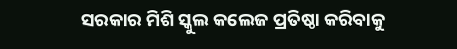ସରକାର ମିଶି ସ୍କୁଲ କଲେଜ ପ୍ରତିଷ୍ଠା କରିବାକୁ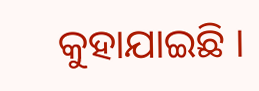କୁହାଯାଇଛି ।